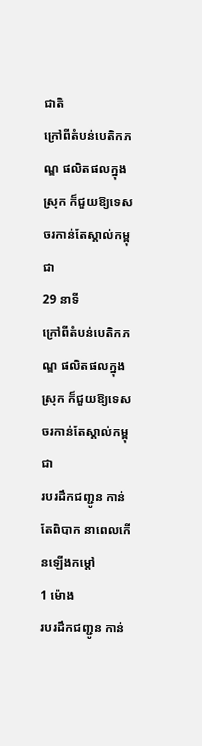ជាតិ
ក្រៅពីតំបន់បេតិកភណ្ឌ ផលិតផលក្នុងស្រុក ក៏ជួយឱ្យទេសចរកាន់តែស្គាល់កម្ពុជា
29 នាទី
ក្រៅពីតំបន់បេតិកភណ្ឌ ផលិតផលក្នុងស្រុក ក៏ជួយឱ្យទេសចរកាន់តែស្គាល់កម្ពុជា
របរដឹកជញ្ជូន កាន់តែពិបាក នាពេលកើនឡើងកម្ដៅ
1 ម៉ោង
របរដឹកជញ្ជូន កាន់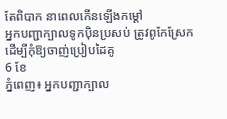តែពិបាក នាពេលកើនឡើងកម្ដៅ
អ្នកបញ្ជាក្បាលទូកប៉ិនប្រសប់ ត្រូវពូកែស្រែក ដើម្បីកុំឱ្យចាញ់ប្រៀបដៃគូ
6 ខែ
ភ្នំពេញ៖ អ្នកបញ្ជាក្បាល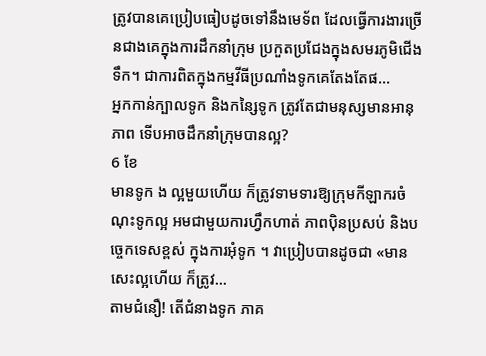ត្រូវបានគេប្រៀបធៀបដូចទៅនឹងមេទ័ព ដែលធ្វើការងារច្រើនជាងគេក្នុងការដឹកនាំក្រុម ប្រកួតប្រជែងក្នុងសមរភូមិជើងទឹក។ ជាការពិតក្នុងកម្មវីធីប្រណាំងទូកគេតែងតែផ...
អ្នកកាន់ក្បាលទូក និងកន្សៃទូក ត្រូវតែជាមនុស្សមានអានុភាព ទើបអាចដឹកនាំក្រុមបានល្អ?
6 ខែ
មានទូក ង ល្អមួយហើយ ក៏ត្រូវទាមទារឱ្យក្រុមកីឡាករចំណុះទូកល្អ អមជាមួយការហ្វឹកហាត់ ភាពប៉ិនប្រសប់ និងបច្ចេកទេសខ្ពស់ ក្នុងការអុំទូក ។ វាប្រៀបបានដូចជា «មានសេះល្អហើយ ក៏ត្រូវ...
តាមជំនឿ! តើជំនាងទូក ភាគ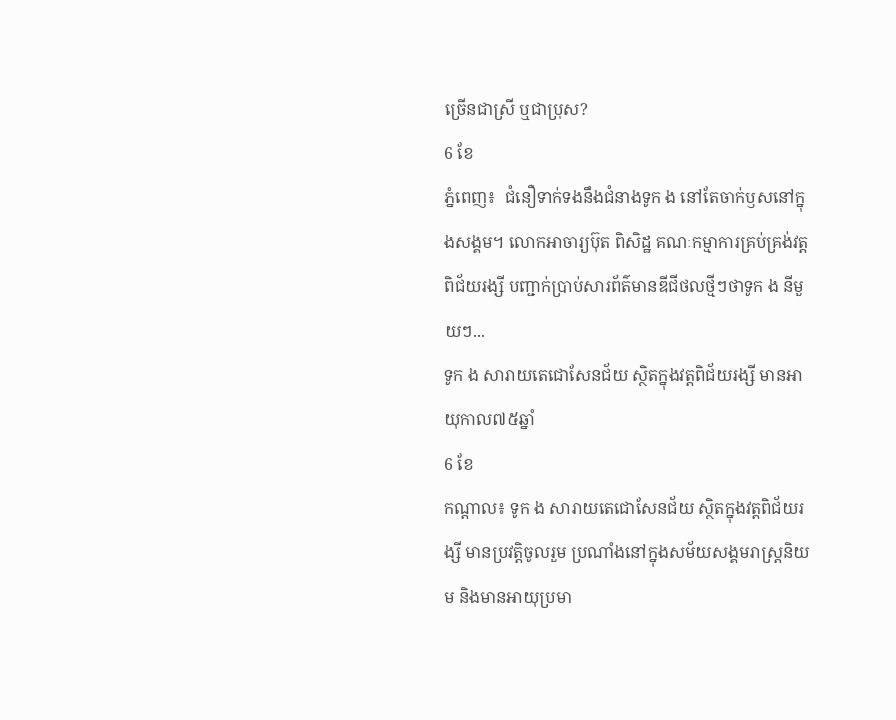ច្រើនជាស្រី ឬជាប្រុស?
6 ខែ
ភ្នំពេញ៖  ជំនឿទាក់ទងនឹងជំនាងទូក ង នៅតែចាក់ឫសនៅក្នុងសង្គម។ លោកអាចារ្យប៊ុត ពិសិដ្ឋ គណៈកម្មាការគ្រប់គ្រង់វត្តពិជ័យរង្សី បញ្ជាក់ប្រាប់សារព័ត៌មានឌីជីថលថ្មីៗថាទូក ង នីមួយៗ...
ទូក ង សារាយតេជោសែនជ័យ ស្ថិតក្នុងវត្តពិជ័យរង្សី មានអាយុកាល៧៥ឆ្នាំ
6 ខែ
កណ្តាល៖ ទូក ង សារាយតេជោសែនជ័យ ស្ថិតក្នុងវត្តពិជ័យរង្សី មានប្រវត្តិចូលរួម ប្រណាំងនៅក្នុងសម័យសង្គមរាស្ត្រនិយម និងមានអាយុប្រមា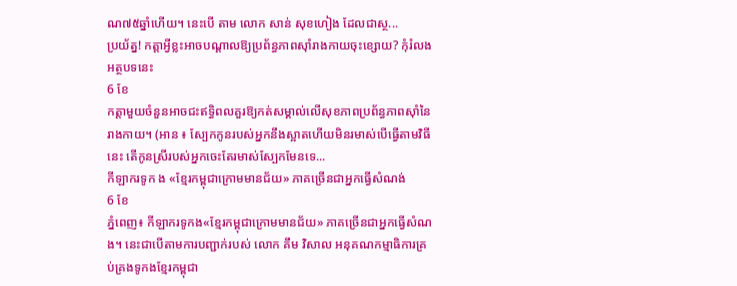ណ៧៥ឆ្នាំហើយ។ នេះបើ តាម លោក សាន់ សុខហៀង ដែលជាស្ថ...
ប្រយ័ត្ន! កត្តាអ្វីខ្លះអាចបណ្ដាលឱ្យប្រព័ន្ធភាពស៊ាំរាងកាយចុះខ្សោយ? កុំរំលងអត្ថបទនេះ
6 ខែ
កត្តាមួយចំនួនអាចជះឥទ្ធិពលគួរឱ្យកត់សម្គាល់លើសុខភាពប្រព័ន្ធភាពស៊ាំនៃរាងកាយ។ (អាន ៖ ស្បែកកូនរបស់អ្នកនឹងស្អាតហើយមិនរមាស់បើធ្វើតាមវិធីនេះ តើកូនស្រីរបស់អ្នកចេះតែរមាស់ស្បែកមែនទេ...
កីឡាករទូក ង «ខ្មែរកម្ពុជាក្រោមមានជ័យ» ភាគច្រើនជាអ្នកធ្វើសំណង់
6 ខែ
ភ្នំពេញ៖ កីឡាករទូកង«ខ្មែរកម្ពុជាក្រោមមានជ័យ» ភាគច្រើនជាអ្នកធ្វើសំណង។ នេះជាបើតាមការបញ្ជាក់របស់ លោក គឹម វិសាល អនុគណកម្មាធិការគ្រប់គ្រងទូកងខ្មែរកម្ពុជា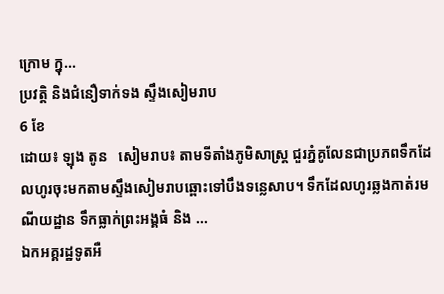ក្រោម ក្នុ...
ប្រវត្តិ និងជំនឿទាក់ទង ស្ទឹងសៀមរាប
6 ខែ
ដោយ៖ ឡុង តូន   សៀមរាប៖ តាមទីតាំងភូមិសាស្ត្រ ជួរភ្នំគូលែនជាប្រភពទឹកដែលហូរចុះមកតាមស្ទឹងសៀមរាបឆ្ពោះទៅបឹងទន្លេសាប។ ទឹកដែលហូរឆ្លងកាត់រមណីយដ្ឋាន ទឹកធ្លាក់ព្រះអង្គធំ និង ...
ឯកអគ្គរដ្ឋទូតអឺ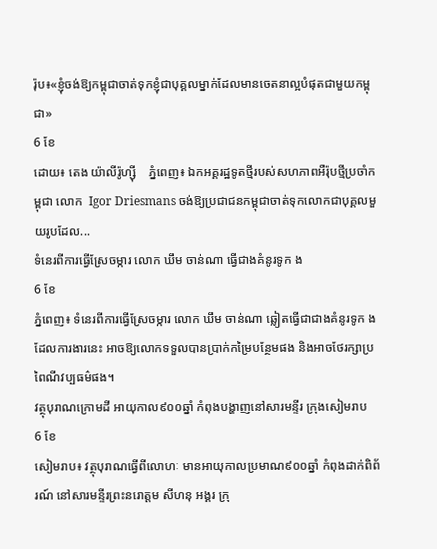រ៉ុប៖«ខ្ញុំចង់ឱ្យកម្ពុជាចាត់ទុកខ្ញុំជាបុគ្គលម្នាក់ដែលមានចេតនាល្អបំផុតជាមួយកម្ពុជា»
6 ខែ
ដោយ៖ តេង យ៉ាលីរ៉ូហ្ស៊ី    ភ្នំពេញ៖ ឯកអគ្គរដ្ឋទូតថ្មីរបស់សហភាពអឺរ៉ុបថ្មីប្រចាំកម្ពុជា លោក  Igor Driesmans ចង់ឱ្យប្រជាជនកម្ពុជាចាត់ទុកលោកជាបុគ្គលមួយរូបដែល...
ទំនេរពីការធ្វើស្រែចម្ការ លោក ឃឹម ចាន់ណា ធ្វើជាងគំនូរទូក ង
6 ខែ
ភ្នំពេញ៖ ទំនេរពីការធ្វើស្រែចម្ការ លោក ឃឹម ចាន់ណា ឆ្លៀតធ្វើជាជាងគំនូរទូក ង ដែលការងារនេះ អាចឱ្យលោកទទួលបានប្រាក់កម្រៃបន្ថែមផង និងអាចថែរក្សាប្រពៃណីវប្បធម៌ផង។
វត្ថុបុរាណក្រោមដី អាយុកាល៩០០ឆ្នាំ កំពុងបង្ហាញនៅសារមន្ទីរ ក្រុងសៀមរាប
6 ខែ
សៀមរាប៖ វត្ថុបុរាណធ្វើពីលោហៈ មានអាយុកាលប្រមាណ៩០០ឆ្នាំ កំពុងដាក់ពិព័រណ៍ នៅសារមន្ទីរព្រះនរោត្ដម សីហនុ អង្គរ ក្រុ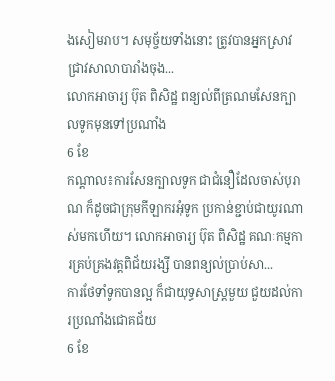ងសៀមរាប។ សមុច្ច័យទាំងនោះ ត្រូវបានអ្នកស្រាវជ្រាវសាលាបារាំងចុង...
លោកអាចារ្យ ប៊ុត ពិសិដ្ឋ ពន្យល់ពីត្រណមសែនក្បាលទូកមុនទៅប្រណាំង
6 ខែ
កណ្តាល៖ការសែនក្បាលទូក ជាជំនឿដែលចាស់បុរាណ ក៏ដូចជាក្រុមកីឡាករអុំទូក ប្រកាន់ខ្ជាប់ជាយូរណាស់មកហើយ។ លោកអាចារ្យ ប៊ុត ពិសិដ្ឋ គណៈកម្មការគ្រប់គ្រងវត្តពិជ័យរង្សី បានពន្យល់ប្រាប់សា...
ការថែទាំទូកបានល្អ ក៏ជាយុទ្ធសាស្ត្រមួយ ជួយដល់ការប្រណាំងជោគជ័យ
6 ខែ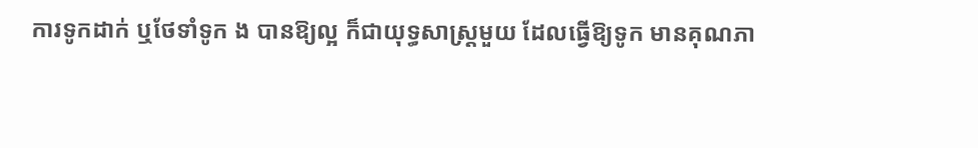ការទូកដាក់ ឬថែទាំទូក ង បានឱ្យល្អ ក៏ជាយុទ្ធសាស្រ្តមួយ ដែលធ្វើឱ្យទូក មានគុណភា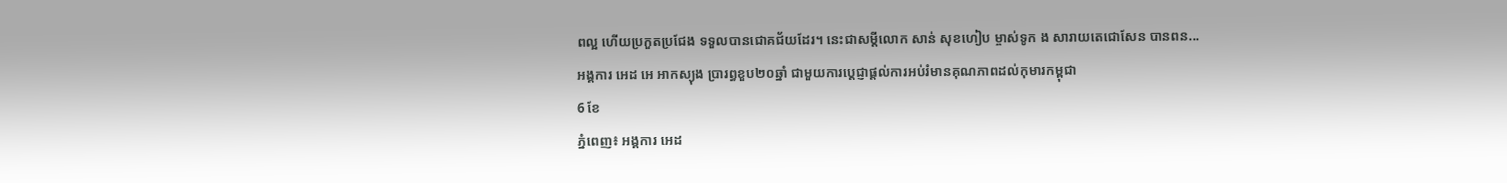ពល្អ ហើយប្រកួតប្រជែង ទទួលបានជោគជ័យដែរ។ នេះជាសម្តីលោក សាន់ សុខហៀប ម្ចាស់ទូក ង សារាយតេជោសែន បានពន...
អង្គការ អេដ អេ អាកស្យុង ប្រារព្ធខួប២០ឆ្នាំ ជាមួយការប្តេជ្ញាផ្តល់ការអប់រំមានគុណភាពដល់កុមារកម្ពុជា
6 ខែ
ភ្នំពេញ៖ អង្គការ អេដ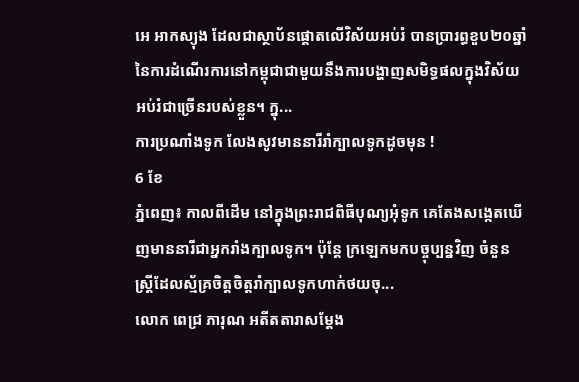អេ អាកស្យុង ដែលជាស្ថាប័នផ្តោតលើវិស័យអប់រំ បានប្រារព្ធខួប២០ឆ្នាំនៃការដំណើរការនៅកម្ពុជាជាមួយនឹងការបង្ហាញសមិទ្ធផលក្នុងវិស័យអប់រំជាច្រើនរបស់ខ្លួន។ ក្នុ...
ការប្រណាំងទូក លែងសូវមាននារីរាំក្បាលទូកដូចមុន !
6 ខែ
ភ្នំពេញ៖ កាលពីដើម នៅក្នុងព្រះរាជពិធីបុណ្យអុំទូក គេតែងសង្កេតឃើញមាននារីជាអ្នករាំងក្បាលទូក។ ប៉ុន្តែ ក្រឡេកមកបច្ចុប្បន្នវិញ ចំនួនស្រ្តីដែលស្ម័គ្រចិត្តចិត្តរាំក្បាលទូកហាក់ថយចុ...
លោក ពេជ្រ ភារុណ អតីតតារាសម្ដែង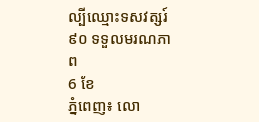ល្បីឈ្មោះទសវត្សរ៍៩០ ទទួលមរណភាព
6 ខែ
ភ្នំពេញ៖ លោ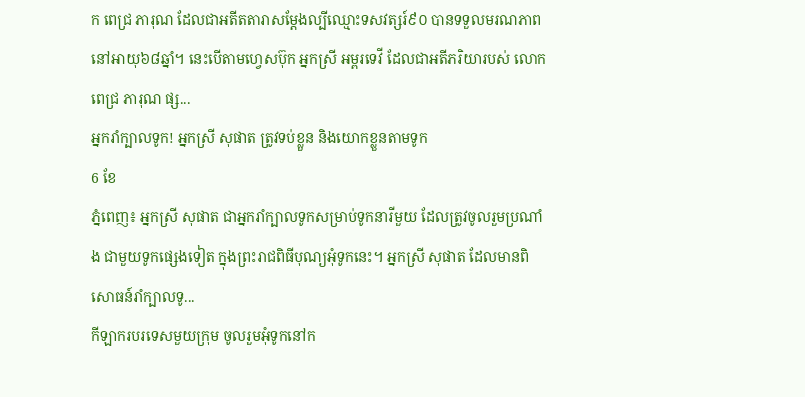ក ពេជ្រ ភារុណ ដែលជាអតីតតារាសម្ដែងល្បីឈ្មោះទសវត្សរ៍៩០ បានទទួលមរណភាព នៅអាយុ៦៨ឆ្នាំ។ នេះបើតាមហ្វេសប៊ុក អ្នកស្រី អម្ពរទេវី ដែលជាអតីភរិយារបស់ លោក ពេជ្រ ភារុណ ផ្ស...
អ្នករាំក្បាលទូក! អ្នកស្រី សុផាត ត្រូវទប់ខ្លួន និងយោកខ្លួនតាមទូក
6 ខែ
ភ្នំពេញ៖ អ្នកស្រី សុផាត ជាអ្នករាំក្បាលទូកសម្រាប់ទូកនារីមួយ ដែលត្រូវចូលរួមប្រណាំង ជាមួយទូកផ្សេងទៀត ក្នុងព្រះរាជពិធីបុណ្យអុំទូកនេះ។ អ្នកស្រី សុផាត ដែលមានពិសោធន៍រាំក្បាលទូ...
កីឡាករបរទេសមួយក្រុម ចូលរួមអុំទូកនៅក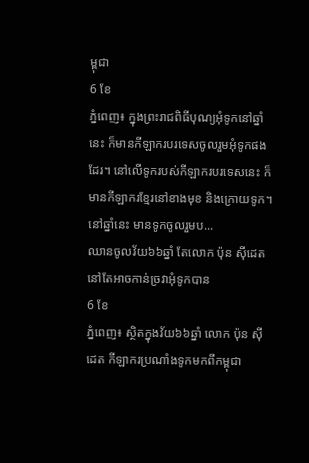ម្ពុជា
6 ខែ
ភ្នំពេញ៖ ក្នុងព្រះរាជពិធីបុណ្យអុំទូកនៅឆ្នាំនេះ ក៏មានកីឡាករបរទេសចូលរួមអុំទូកផងដែរ។ នៅលើទូករបស់កីឡាករបរទេសនេះ ក៏មានកីឡាករខ្មែរនៅខាងមុខ និងក្រោយទូក។ នៅឆ្នាំនេះ មានទូកចូលរួមប...
ឈានចូលវ័យ៦៦ឆ្នាំ តែលោក ប៉ុន ស៊ីដេត នៅតែអាចកាន់ច្រវាអុំទូកបាន
6 ខែ
ភ្នំពេញ៖ ស្ថិតក្នុងវ័យ៦៦ឆ្នាំ លោក ប៉ុន ស៊ីដេត កីឡាករប្រណាំងទូកមកពីកម្ពុជា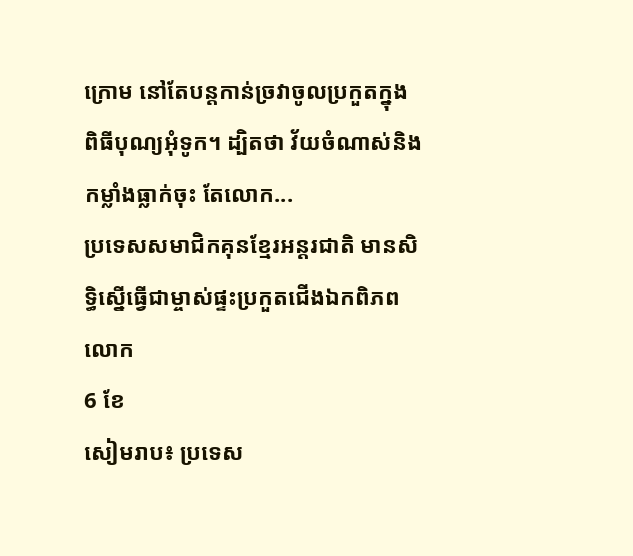ក្រោម នៅតែបន្តកាន់ច្រវាចូលប្រកួតក្នុងពិធីបុណ្យអុំទូក។ ដ្បិតថា វ័យចំណាស់និង កម្លាំងធ្លាក់ចុះ តែលោក...
ប្រទេសសមាជិកគុនខ្មែរអន្ដរជាតិ មានសិទ្ធិស្នើធ្វើជាម្ចាស់ផ្ទះប្រកួតជើងឯកពិភពលោក
6 ខែ
សៀមរាប៖ ប្រទេស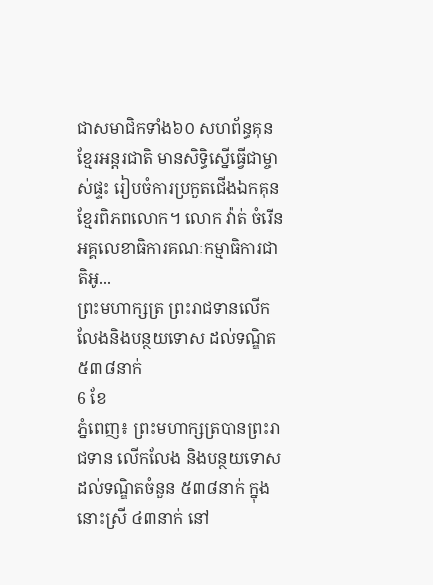ជាសមាជិកទាំង៦០ សហព័ន្ធគុនខ្មែរអន្ដរជាតិ មានសិទ្ធិស្នើធ្វើជាម្ចាស់ផ្ទះ រៀបចំការប្រកួតជើងឯកគុនខ្មែរពិភពលោក។ លោក វ៉ាត់ ចំរើន អគ្គលេខាធិការគណៈកម្មាធិការជាតិអូ...
ព្រះមហាក្សត្រ ព្រះរាជទានលើកលែងនិងបន្ថយទោស ដល់ទណ្ឌិត៥៣៨នាក់
6 ខែ
ភ្នំពេញ៖ ព្រះមហាក្សត្របានព្រះរាជទាន លើកលែង និងបន្ថយទោស ដល់ទណ្ឌិតចំនួន ៥៣៨នាក់ ក្នុងនោះស្រី ៤៣នាក់ នៅ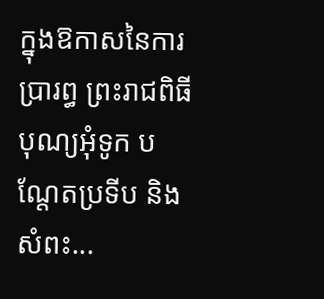ក្នុងឱកាសនៃការប្រារព្ធ ព្រះរាជពិធីបុណ្យអុំទូក បណ្តែតប្រទីប និងសំពះ...